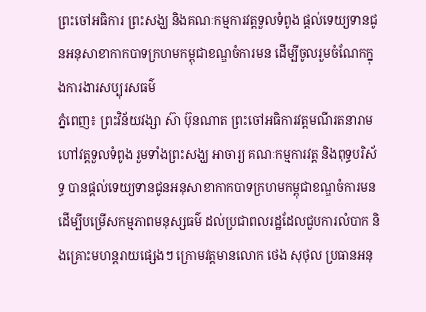ព្រះចៅអធិការ ព្រះសង្ឃ និងគណៈកម្មការវត្តទួលទំពូង ផ្ដល់ទេយ្យទានជូនអនុសាខាកាកបាទក្រហមកម្ពុជាខណ្ឌចំការមន ដើម្បីចូលរួមចំណែកក្នុងការងារសប្បុរសធម៌
ភ្នំពេញ៖ ព្រះវិន័យវង្សា ស៊ា ប៊ុនណាត ព្រះចៅអធិការវត្តមណីរតនារាម ហៅវត្តទួលទំពូង រួមទាំងព្រះសង្ឃ អាចារ្យ គណៈកម្មការវត្ត និងពុទ្ធបរិស័ទ្ធ បានផ្ដល់ទេយ្យទានជូនអនុសាខាកាកបាទក្រហមកម្ពុជាខណ្ឌចំការមន ដើម្បីបម្រើសកម្មភាពមនុស្សធម៌ ដល់ប្រជាពលរដ្ឋដែលជួបការលំបាក និងគ្រោះមហន្តរាយផ្សេងៗ ក្រោមវត្តមានលោក ថេង សុថុល ប្រធានអនុ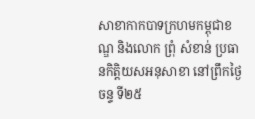សាខាកាកបាទក្រហមកម្ពុជាខណ្ឌ និងលោក ព្រុំ សំខាន់ ប្រធានកិត្តិយសអនុសាខា នៅព្រឹកថ្ងៃចន្ទ ទី២៥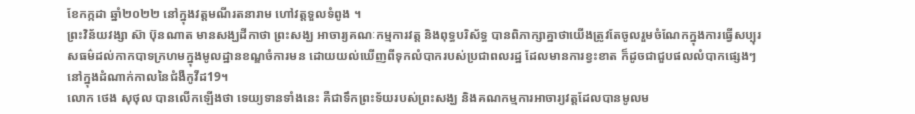ខែកក្កដា ឆ្នាំ២០២២ នៅក្នុងវត្តមណីរតនារាម ហៅវត្តទួលទំពូង ។
ព្រះវិន័យវង្សា ស៊ា ប៊ុនណាត មានសង្ឃដីកាថា ព្រះសង្ឃ អាចារ្យគណៈកម្មការវត្ត និងពុទ្ធបរិស័ទ្ធ បានពិភាក្សាគ្នាថាយើងត្រូវតែចូលរួមចំណែកក្នុងការធ្វើសប្បុរសធម៌ដល់កាកបាទក្រហមក្នុងមូលដ្ឋានខណ្ឌចំការមន ដោយយល់ឃើញពីទុកលំបាករបស់ប្រជាពលរដ្ឋ ដែលមានការខ្វះខាត ក៏ដូចជាជួបផលលំបាកផ្សេងៗនៅក្នុងដំណាក់កាលនៃជំងឺកូវីដ19។
លោក ថេង សុថុល បានលើកឡើងថា ទេយ្យទានទាំងនេះ គឺជាទឹកព្រះទ័យរបស់ព្រះសង្ឃ និងគណកម្មការអាចារ្យវត្តដែលបានមូលម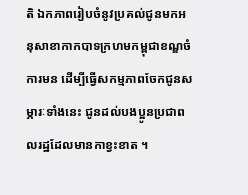តិ ឯកភាពរៀបចំនូវប្រគល់ជូនមកអនុសាខាកាកបាទក្រហមកម្ពុជាខណ្ឌចំការមន ដើម្បីធ្វើសកម្មភាពចែកជូនសម្ភារៈទាំងនេះ ជូនដល់បងប្អូនប្រជាពលរដ្ឋដែលមានកាខ្វះខាត ។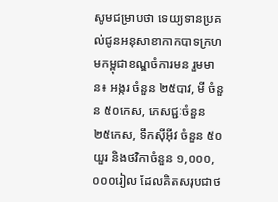សូមជម្រាបថា ទេយ្យទានប្រគល់ជូនអនុសាខាកាកបាទក្រហមកម្ពុជាខណ្ឌចំការមន រួមមាន៖ អង្ករ ចំនួន ២៥បាវ, មី ចំនួន ៥០កេស, ភេសជ្ជៈចំនួន ២៥កេស, ទឹកស៊ីអ៊ីវ ចំនួន ៥០យួរ និងថវិកាចំនួន ១,០០០,០០០រៀល ដែលគិតសរុបជាថ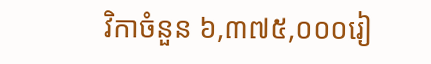វិកាចំនួន ៦,៣៧៥,០០០រៀ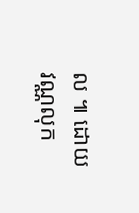ល ៕ ដោយ វណ្ណលុក